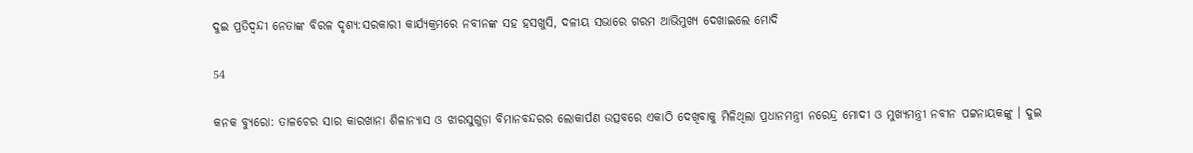ଦୁଇ ପ୍ରତିଦ୍ୱନ୍ଦୀ ନେତାଙ୍କ ବିରଳ ଦୃଶ୍ୟ:ସରକାରୀ କାର୍ଯ୍ୟକ୍ରମରେ ନବୀନଙ୍କ ସହ ହସଖୁସି, ଦଳୀୟ ସଭାରେ ଗରମ ଆଭିମୁଖ୍ୟ ଦେଖାଇଲେ ମୋଦି

54

କନକ ବ୍ୟୁରୋ: ତାଳଚେର ସାର କାରଖାନା ଶିଳାନ୍ୟାସ ଓ ଝାରସୁଗୁଡ଼ା ବିମାନବନ୍ଦରର ଲୋକାର୍ପଣ ଉତ୍ସବରେ ଏକାଠି ଦେଖିବାକୁ ମିଳିଥିଲା ପ୍ରଧାନମନ୍ତ୍ରୀ ନରେନ୍ଦ୍ର ମୋଦୀ ଓ ମୁଖ୍ୟମନ୍ତ୍ରୀ ନବୀନ ପଟ୍ଟନାୟକଙ୍କୁ । ଦୁଇ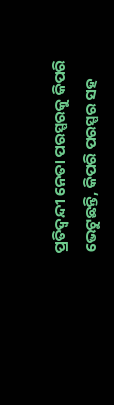ପ୍ରତିଦ୍ୱନ୍ଦୀ ନେତା ପରସ୍ପରକୁ କିପରି ଭେଟୁଛନ୍ତି, କିପରି ପରସ୍ପର ସହ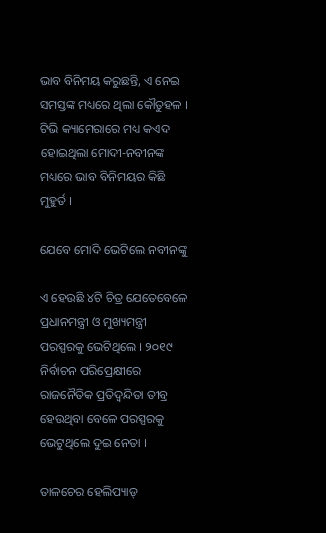ଭାବ ବିନିମୟ କରୁଛନ୍ତି, ଏ ନେଇ ସମସ୍ତଙ୍କ ମଧ୍ୟରେ ଥିଲା କୌତୁହଳ । ଟିଭି କ୍ୟାମେରାରେ ମଧ୍ୟ କଏଦ ହୋଇଥିଲା ମୋଦୀ-ନବୀନଙ୍କ ମଧ୍ୟରେ ଭାବ ବିନିମୟର କିଛି ମୁହୁର୍ତ ।

ଯେବେ ମୋଦି ଭେଟିଲେ ନବୀନଙ୍କୁ

ଏ ହେଉଛି ୪ଟି ଚିତ୍ର ଯେତେବେଳେ ପ୍ରଧାନମନ୍ତ୍ରୀ ଓ ମୁଖ୍ୟମନ୍ତ୍ରୀ ପରସ୍ପରକୁ ଭେଟିଥିଲେ । ୨୦୧୯ ନିର୍ବାଚନ ପରିପ୍ରେକ୍ଷୀରେ ରାଜନୈତିକ ପ୍ରତିଦ୍ୱନ୍ଦିତା ତୀବ୍ର ହେଉଥିବା ବେଳେ ପରସ୍ପରକୁ ଭେଟୁଥିଲେ ଦୁଇ ନେତା ।

ତାଳଚେର ହେଲିପ୍ୟାଡ୍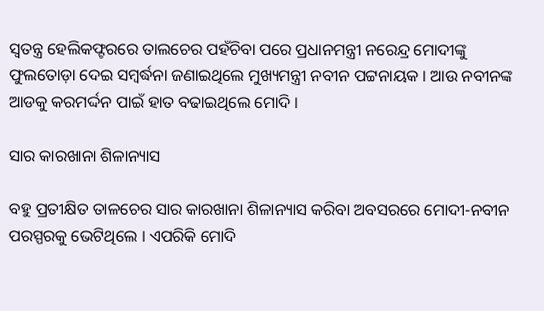ସ୍ୱତନ୍ତ୍ର ହେଲିକଫ୍ଟରରେ ତାଲଚେର ପହଁଚିବା ପରେ ପ୍ରଧାନମନ୍ତ୍ରୀ ନରେନ୍ଦ୍ର ମୋଦୀଙ୍କୁ ଫୁଲତୋଡ଼ା ଦେଇ ସମ୍ବର୍ଦ୍ଧନା ଜଣାଇଥିଲେ ମୁଖ୍ୟମନ୍ତ୍ରୀ ନବୀନ ପଟ୍ଟନାୟକ । ଆଉ ନବୀନଙ୍କ ଆଡକୁ କରମର୍ଦ୍ଦନ ପାଇଁ ହାତ ବଢାଇଥିଲେ ମୋଦି ।

ସାର କାରଖାନା ଶିଳାନ୍ୟାସ

ବହୁ ପ୍ରତୀକ୍ଷିତ ତାଳଚେର ସାର କାରଖାନା ଶିଳାନ୍ୟାସ କରିବା ଅବସରରେ ମୋଦୀ-ନବୀନ ପରସ୍ପରକୁ ଭେଟିଥିଲେ । ଏପରିକି ମୋଦି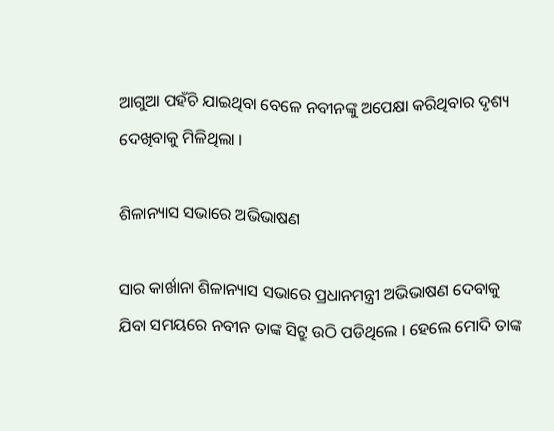ଆଗୁଆ ପହଁଚି ଯାଇଥିବା ବେଳେ ନବୀନଙ୍କୁ ଅପେକ୍ଷା କରିଥିବାର ଦୃଶ୍ୟ ଦେଖିବାକୁ ମିଳିଥିଲା ।

ଶିଳାନ୍ୟାସ ସଭାରେ ଅଭିଭାଷଣ

ସାର କାର୍ଖାନା ଶିଳାନ୍ୟାସ ସଭାରେ ପ୍ରଧାନମନ୍ତ୍ରୀ ଅଭିଭାଷଣ ଦେବାକୁ ଯିବା ସମୟରେ ନବୀନ ତାଙ୍କ ସିଟ୍ରୁ ଉଠି ପଡିଥିଲେ । ହେଲେ ମୋଦି ତାଙ୍କ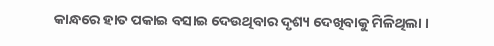କାନ୍ଧରେ ହାତ ପକାଇ ବସାଇ ଦେଉଥିବାର ଦୃଶ୍ୟ ଦେଖିବାକୁ ମିଳିଥିଲା ।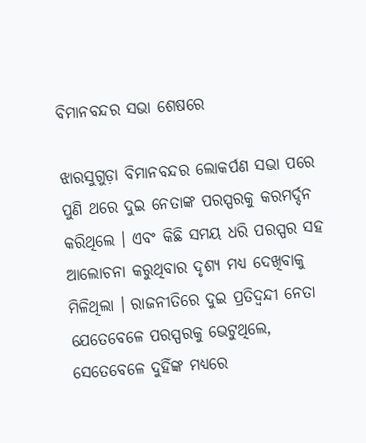ବିମାନବନ୍ଦର ସଭା ଶେଷରେ

ଝାରସୁଗୁଡ଼ା ବିମାନବନ୍ଦର ଲୋକର୍ପଣ ସଭା ପରେ ପୁଣି ଥରେ ଦୁଇ ନେତାଙ୍କ ପରସ୍ପରକୁ କରମର୍ଦ୍ଦନ କରିଥିଲେ । ଏବଂ କିଛି ସମୟ ଧରି ପରସ୍ପର ସହ ଆଲୋଚନା କରୁଥିବାର ଦୃଶ୍ୟ ମଧ୍ୟ ଦେଖିବାକୁ ମିଳିଥିଲା । ରାଜନୀତିରେ ଦୁଇ ପ୍ରତିଦ୍ୱନ୍ଦୀ ନେତା ଯେତେବେଳେ ପରସ୍ପରକୁ ଭେଟୁଥିଲେ, ସେତେବେଳେ ଦୁହିଁଙ୍କ ମଧ୍ୟରେ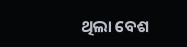ଥିଲା ବେଶ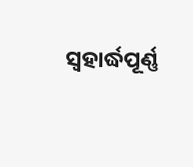ସ୍ୱହାର୍ଦ୍ଧପୂର୍ଣ୍ଣ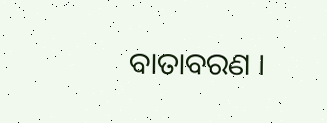ବାତାବରଣ ।